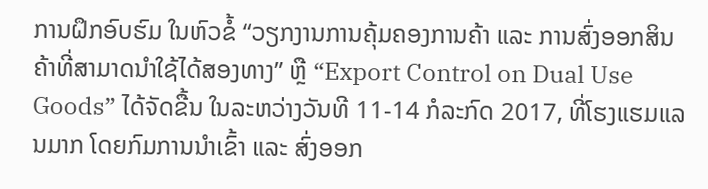ການຝຶກອົບຮົມ ໃນຫົວຂໍ້ “ວຽກງານການຄຸ້ມຄອງການຄ້າ ແລະ ການສົ່ງອອກສິນຄ້າທີ່ສາມາດນຳໃຊ້ໄດ້ສອງທາງ” ຫຼື “Export Control on Dual Use Goods” ໄດ້ຈັດຂື້ນ ໃນລະຫວ່າງວັນທີ 11-14 ກໍລະກົດ 2017, ທີ່ໂຮງແຮມແລນມາກ ໂດຍກົມການນຳເຂົ້າ ແລະ ສົ່ງອອກ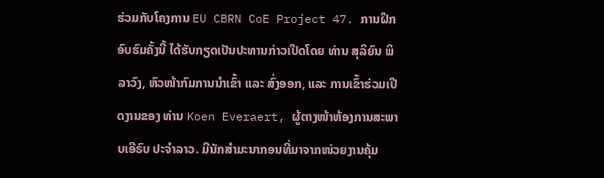ຮ່ວມກັບໂຄງການ EU CBRN CoE Project 47. ການຝຶກອົບຮົມຄັ້ງນີ້ ໄດ້ຮັບກຽດເປັນປະທານກ່າວເປີດໂດຍ ທ່ານ ສຸລິຍົນ ພິລາວົງ, ຫົວໜ້າກົມການນຳເຂົ້າ ແລະ ສົ່ງອອກ, ແລະ ການເຂົ້າຮ່ວມເປີດງານຂອງ ທ່ານ Koen Everaert, ຜູ້ຕາງໜ້າຫ້ອງການສະພາບເອີຣົບ ປະຈໍາລາວ. ມີນັກສຳມະນາກອນທີ່ມາຈາກໜ່ວຍງານຄຸ້ມ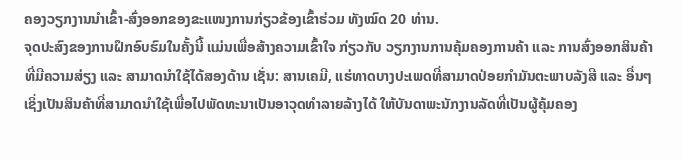ຄອງວຽກງານນຳເຂົ້າ-ສົ່ງອອກຂອງຂະແໜງການກ່ຽວຂ້ອງເຂົ້າຮ່ວມ ທັງໝົດ 20 ທ່ານ.
ຈຸດປະສົງຂອງການຝຶກອົບຮົມໃນຄັ້ງນີ້ ແມ່ນເພື່ອສ້າງຄວາມເຂົ້າໃຈ ກ່ຽວກັບ ວຽກງານການຄຸ້ມຄອງການຄ້າ ແລະ ການສົ່ງອອກສິນຄ້າ ທີ່ມີຄວາມສ່ຽງ ແລະ ສາມາດນຳໃຊ້ໄດ້ສອງດ້ານ ເຊັ່ນ: ສານເຄມີ, ແຮ່ທາດບາງປະເພດທີ່ສາມາດປ່ອຍກຳມັນຕະພາບລັງສີ ແລະ ອື່ນໆ ເຊິ່ງເປັນສິນຄ້າທີ່ສາມາດນຳໃຊ້ເພື່ອໄປພັດທະນາເປັນອາວຸດທຳລາຍລ້າງໄດ້ ໃຫ້ບັນດາພະນັກງານລັດທີ່ເປັນຜູ້ຄຸ້ມຄອງ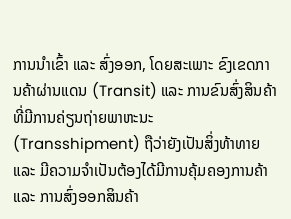ການນໍາເຂົ້າ ແລະ ສົ່ງອອກ, ໂດຍສະເພາະ ຂົງເຂດການຄ້າຜ່ານແດນ (Transit) ແລະ ການຂົນສົ່ງສິນຄ້າທີ່ມີການຄ່ຽນຖ່າຍພາຫະນະ (Transshipment) ຖືວ່າຍັງເປັນສິ່ງທ້າທາຍ ແລະ ມີຄວາມຈໍາເປັນຕ້ອງໄດ້ມີການຄຸ້ມຄອງການຄ້າ ແລະ ການສົ່ງອອກສິນຄ້າ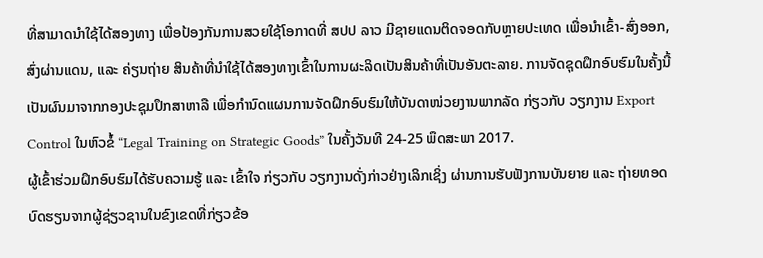ທີ່ສາມາດນໍາໃຊ້ໄດ້ສອງທາງ ເພື່ອປ້ອງກັນການສວຍໃຊ້ໂອກາດທີ່ ສປປ ລາວ ມີຊາຍແດນຕິດຈອດກັບຫຼາຍປະເທດ ເພື່ອນໍາເຂົ້າ-ສົ່ງອອກ, ສົ່ງຜ່ານແດນ, ແລະ ຄ່ຽນຖ່າຍ ສິນຄ້າທີ່ນຳໃຊ້ໄດ້ສອງທາງເຂົ້າໃນການຜະລິດເປັນສິນຄ້າທີ່ເປັນອັນຕະລາຍ. ການຈັດຊຸດຝຶກອົບຮົມໃນຄັ້ງນີ້ ເປັນຜົນມາຈາກກອງປະຊຸມປຶກສາຫາລື ເພື່ອກໍານົດແຜນການຈັດຝຶກອົບຮົມໃຫ້ບັນດາໜ່ວຍງານພາກລັດ ກ່ຽວກັບ ວຽກງານ Export Control ໃນຫົວຂໍ້ “Legal Training on Strategic Goods” ໃນຄັ້ງວັນທີ 24-25 ພຶດສະພາ 2017.
ຜູ້ເຂົ້າຮ່ວມຝຶກອົບຮົມໄດ້ຮັບຄວາມຮູ້ ແລະ ເຂົ້າໃຈ ກ່ຽວກັບ ວຽກງານດັ່ງກ່າວຢ່າງເລິກເຊິ່ງ ຜ່ານການຮັບຟັງການບັນຍາຍ ແລະ ຖ່າຍທອດບົດຮຽນຈາກຜູ້ຊ່ຽວຊານໃນຂົງເຂດທີ່ກ່ຽວຂ້ອ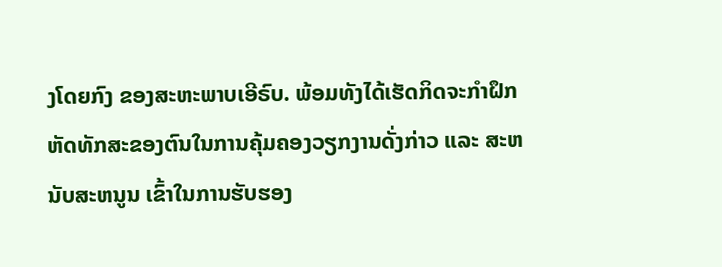ງໂດຍກົງ ຂອງສະຫະພາບເອີຣົບ. ພ້ອມທັງໄດ້ເຮັດກິດຈະກໍາຝຶກຫັດທັກສະຂອງຕົນໃນການຄຸ້ມຄອງວຽກງານດັ່ງກ່າວ ແລະ ສະຫນັບສະຫນູນ ເຂົ້າໃນການຮັບຮອງ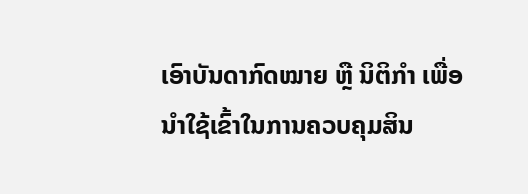ເອົາບັນດາກົດໝາຍ ຫຼື ນິຕິກຳ ເພື່ອນໍາໃຊ້ເຂົ້າໃນການຄວບຄຸມສິນ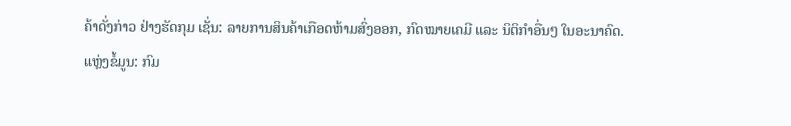ຄ້າດັ່ງກ່າວ ຢ່າງຮັດກຸມ ເຊັ່ນ: ລາຍການສິນຄ້າເກືອດຫ້າມສົ່ງອອກ, ກົດໝາຍເຄມີ ແລະ ນິຕິກຳອື່ນໆ ໃນອະນາຄົດ.
ແຫຼ່ງຂໍ້ມູນ: ກົມ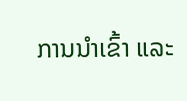ການນຳເຂົ້າ ແລະ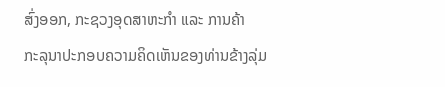ສົ່ງອອກ, ກະຊວງອຸດສາຫະກຳ ແລະ ການຄ້າ
ກະລຸນາປະກອບຄວາມຄິດເຫັນຂອງທ່ານຂ້າງລຸ່ມ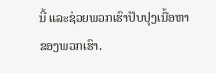ນີ້ ແລະຊ່ວຍພວກເຮົາປັບປຸງເນື້ອຫາຂອງພວກເຮົາ.